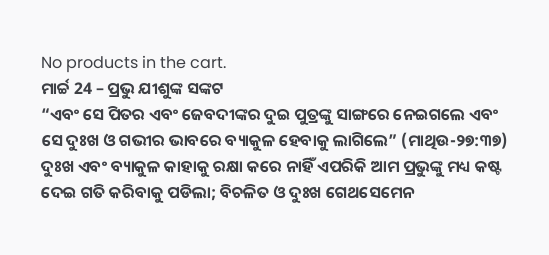No products in the cart.
ମାର୍ଚ୍ଚ 24 – ପ୍ରଭୁ ଯୀଶୁଙ୍କ ସଙ୍କଟ
“ଏବଂ ସେ ପିତର ଏବଂ ଜେବଦୀଙ୍କର ଦୁଇ ପୁତ୍ରଙ୍କୁ ସାଙ୍ଗରେ ନେଇଗଲେ ଏବଂ ସେ ଦୁଃଖ ଓ ଗଭୀର ଭାବରେ ବ୍ୟାକୁଳ ହେବାକୁ ଲାଗିଲେ” (ମାଥିଉ-୨୭:୩୭)
ଦୁଃଖ ଏବଂ ବ୍ୟାକୁଳ କାହାକୁ ରକ୍ଷା କରେ ନାହିଁ ଏପରିକି ଆମ ପ୍ରଭୁଙ୍କୁ ମଧ୍ୟ କଷ୍ଟ ଦେଇ ଗତି କରିବାକୁ ପଡିଲା; ବିଚଳିତ ଓ ଦୁଃଖ ଗେଥସେମେନ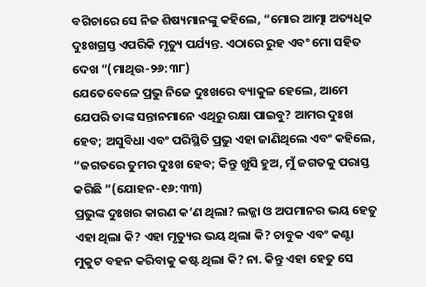ବଗିଚାରେ ସେ ନିଜ ଶିଷ୍ୟମାନଙ୍କୁ କହିଲେ, “ମୋର ଆତ୍ମା ଅତ୍ୟଧିକ ଦୁଃଖଗ୍ରସ୍ତ ଏପରିକି ମୃତ୍ୟୁ ପର୍ଯ୍ୟନ୍ତ. ଏଠାରେ ରୁହ ଏବଂ ମୋ ସହିତ ଦେଖ ”(ମାଥିଉ-୨୬:୩୮)
ଯେତେବେଳେ ପ୍ରଭୁ ନିଜେ ଦୁଃଖରେ ବ୍ୟାକୁଳ ହେଲେ, ଆମେ ଯେପରି ତାଙ୍କ ସନ୍ତାନମାନେ ଏଥିରୁ ରକ୍ଷା ପାଇବୁ? ଆମର ଦୁଃଖ ହେବ; ଅସୁବିଧା ଏବଂ ପରିସ୍ଥିତି ପ୍ରଭୁ ଏହା ଜାଣିଥିଲେ ଏବଂ କହିଲେ, “ଜଗତରେ ତୁମର ଦୁଃଖ ହେବ; କିନ୍ତୁ ଖୁସି ହୁଅ, ମୁଁ ଜଗତକୁ ପରାସ୍ତ କରିଛି ”(ଯୋହନ-୧୬:୩୩)
ପ୍ରଭୁଙ୍କ ଦୁଃଖର କାରଣ କ’ଣ ଥିଲା? ଲଜ୍ଜା ଓ ଅପମାନର ଭୟ ହେତୁ ଏହା ଥିଲା କି? ଏହା ମୃତ୍ୟୁର ଭୟ ଥିଲା କି? ଚାବୁକ ଏବଂ କଣ୍ଟା ମୁକୁଟ ବହନ କରିବାକୁ କଷ୍ଟ ଥିଲା କି? ନା. କିନ୍ତୁ ଏହା ହେତୁ ସେ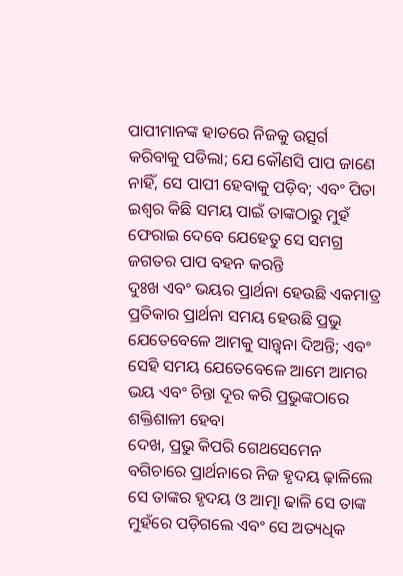ପାପୀମାନଙ୍କ ହାତରେ ନିଜକୁ ଉତ୍ସର୍ଗ କରିବାକୁ ପଡିଲା; ଯେ କୌଣସି ପାପ ଜାଣେ ନାହିଁ, ସେ ପାପୀ ହେବାକୁ ପଡ଼ିବ; ଏବଂ ପିତା ଇଶ୍ବର କିଛି ସମୟ ପାଇଁ ତାଙ୍କଠାରୁ ମୁହଁ ଫେରାଇ ଦେବେ ଯେହେତୁ ସେ ସମଗ୍ର ଜଗତର ପାପ ବହନ କରନ୍ତି
ଦୁଃଖ ଏବଂ ଭୟର ପ୍ରାର୍ଥନା ହେଉଛି ଏକମାତ୍ର ପ୍ରତିକାର ପ୍ରାର୍ଥନା ସମୟ ହେଉଛି ପ୍ରଭୁ ଯେତେବେଳେ ଆମକୁ ସାନ୍ତ୍ୱନା ଦିଅନ୍ତି; ଏବଂ ସେହି ସମୟ ଯେତେବେଳେ ଆମେ ଆମର ଭୟ ଏବଂ ଚିନ୍ତା ଦୂର କରି ପ୍ରଭୁଙ୍କଠାରେ ଶକ୍ତିଶାଳୀ ହେବା
ଦେଖ, ପ୍ରଭୁ କିପରି ଗେଥସେମେନ ବଗିଚାରେ ପ୍ରାର୍ଥନାରେ ନିଜ ହୃଦୟ ଢ଼ାଳିଲେ ସେ ତାଙ୍କର ହୃଦୟ ଓ ଆତ୍ମା ଢାଳି ସେ ତାଙ୍କ ମୁହଁରେ ପଡ଼ିଗଲେ ଏବଂ ସେ ଅତ୍ୟଧିକ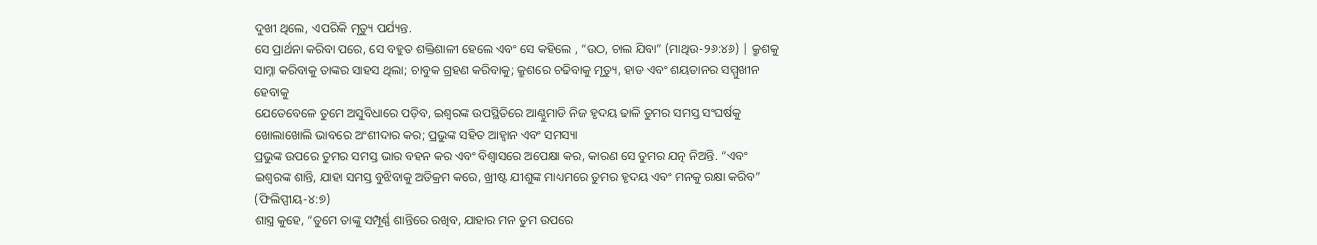ଦୁଖୀ ଥିଲେ, ଏପରିକି ମୃତ୍ୟୁ ପର୍ଯ୍ୟନ୍ତ.
ସେ ପ୍ରାର୍ଥନା କରିବା ପରେ, ସେ ବହୁତ ଶକ୍ତିଶାଳୀ ହେଲେ ଏବଂ ସେ କହିଲେ , “ଉଠ, ଚାଲ ଯିବା” (ମାଥିଉ-୨୬:୪୬) | କ୍ରୁଶକୁ ସାମ୍ନା କରିବାକୁ ତାଙ୍କର ସାହସ ଥିଲା; ଚାବୁକ ଗ୍ରହଣ କରିବାକୁ; କ୍ରୁଶରେ ଚଢିବାକୁ ମୃତ୍ୟୁ, ହାଡ ଏବଂ ଶୟତାନର ସମ୍ମୁଖୀନ ହେବାକୁ
ଯେତେବେଳେ ତୁମେ ଅସୁବିଧାରେ ପଡ଼ିବ, ଇଶ୍ବରଙ୍କ ଉପସ୍ଥିତିରେ ଆଣ୍ଠୁମାଡି ନିଜ ହୃଦୟ ଢାଳି ତୁମର ସମସ୍ତ ସଂଘର୍ଷକୁ ଖୋଲାଖୋଲି ଭାବରେ ଅଂଶୀଦାର କର; ପ୍ରଭୁଙ୍କ ସହିତ ଆହ୍ୱାନ ଏବଂ ସମସ୍ୟା
ପ୍ରଭୁଙ୍କ ଉପରେ ତୁମର ସମସ୍ତ ଭାର ବହନ କର ଏବଂ ବିଶ୍ୱାସରେ ଅପେକ୍ଷା କର, କାରଣ ସେ ତୁମର ଯତ୍ନ ନିଅନ୍ତି. “ଏବଂ ଇଶ୍ବରଙ୍କ ଶାନ୍ତି, ଯାହା ସମସ୍ତ ବୁଝିବାକୁ ଅତିକ୍ରମ କରେ, ଖ୍ରୀଷ୍ଟ ଯୀଶୁଙ୍କ ମାଧ୍ୟମରେ ତୁମର ହୃଦୟ ଏବଂ ମନକୁ ରକ୍ଷା କରିବ” (ଫିଲିପ୍ପୀୟ-୪:୭)
ଶାସ୍ତ୍ର କୁହେ, “ତୁମେ ତାଙ୍କୁ ସମ୍ପୂର୍ଣ୍ଣ ଶାନ୍ତିରେ ରଖିବ, ଯାହାର ମନ ତୁମ ଉପରେ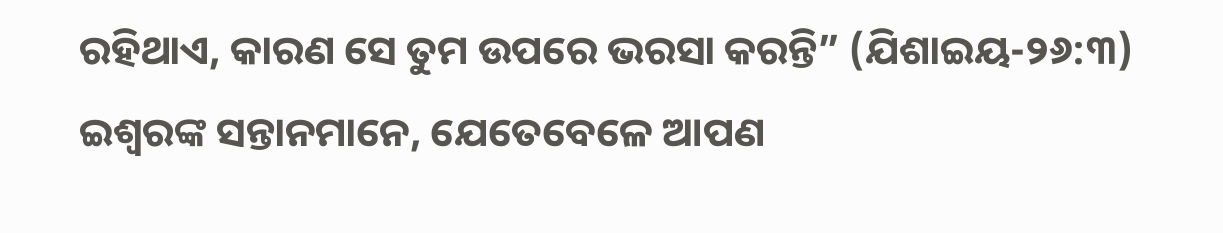ରହିଥାଏ, କାରଣ ସେ ତୁମ ଉପରେ ଭରସା କରନ୍ତି” (ଯିଶାଇୟ-୨୬:୩)
ଇଶ୍ବରଙ୍କ ସନ୍ତାନମାନେ, ଯେତେବେଳେ ଆପଣ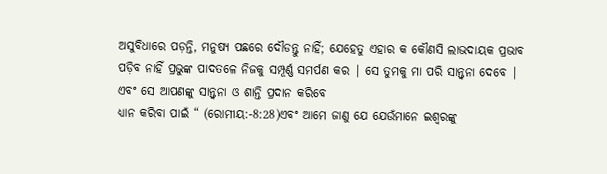ଅସୁବିଧାରେ ପଡ଼ନ୍ତି, ମନୁଷ୍ୟ ପଛରେ ଦୌଡନ୍ତୁ ନାହିଁ; ଯେହେତୁ ଏହାର କ କୌଣସି ଲାଭଦାୟକ ପ୍ରଭାବ ପଡ଼ିବ ନାହିଁ ପ୍ରଭୁଙ୍କ ପାଦତଳେ ନିଜକୁ ସମ୍ପୂର୍ଣ୍ଣ ସମର୍ପଣ କର | ସେ ତୁମକୁ ମା ପରି ସାନ୍ତ୍ୱନା ଦେବେ | ଏବଂ ସେ ଆପଣଙ୍କୁ ସାନ୍ତ୍ୱନା ଓ ଶାନ୍ତି ପ୍ରଦାନ କରିବେ
ଧ୍ୟାନ କରିବା ପାଇଁ “ (ରୋମୀୟ:-8:28)ଏବଂ ଆମେ ଜାଣୁ ଯେ ଯେଉଁମାନେ ଇଶ୍ବରଙ୍କୁ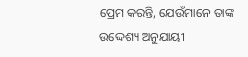ପ୍ରେମ କରନ୍ତି, ଯେଉଁମାନେ ତାଙ୍କ ଉଦ୍ଦେଶ୍ୟ ଅନୁଯାୟୀ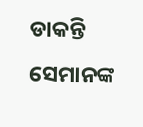ଡାକନ୍ତି ସେମାନଙ୍କ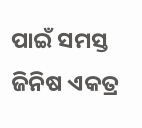ପାଇଁ ସମସ୍ତ ଜିନିଷ ଏକତ୍ର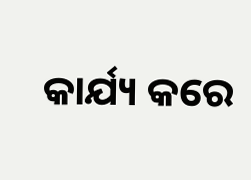କାର୍ଯ୍ୟ କରେ